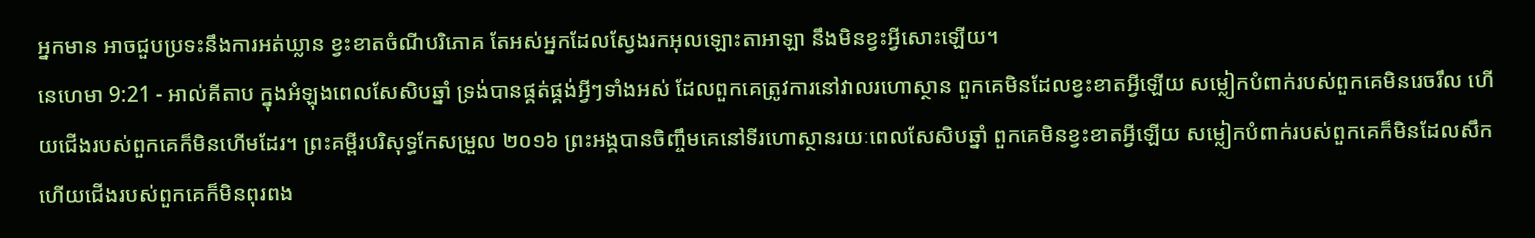អ្នកមាន អាចជួបប្រទះនឹងការអត់ឃ្លាន ខ្វះខាតចំណីបរិភោគ តែអស់អ្នកដែលស្វែងរកអុលឡោះតាអាឡា នឹងមិនខ្វះអ្វីសោះឡើយ។
នេហេមា 9:21 - អាល់គីតាប ក្នុងអំឡុងពេលសែសិបឆ្នាំ ទ្រង់បានផ្គត់ផ្គង់អ្វីៗទាំងអស់ ដែលពួកគេត្រូវការនៅវាលរហោស្ថាន ពួកគេមិនដែលខ្វះខាតអ្វីឡើយ សម្លៀកបំពាក់របស់ពួកគេមិនរេចរឹល ហើយជើងរបស់ពួកគេក៏មិនហើមដែរ។ ព្រះគម្ពីរបរិសុទ្ធកែសម្រួល ២០១៦ ព្រះអង្គបានចិញ្ចឹមគេនៅទីរហោស្ថានរយៈពេលសែសិបឆ្នាំ ពួកគេមិនខ្វះខាតអ្វីឡើយ សម្លៀកបំពាក់របស់ពួកគេក៏មិនដែលសឹក ហើយជើងរបស់ពួកគេក៏មិនពុរពង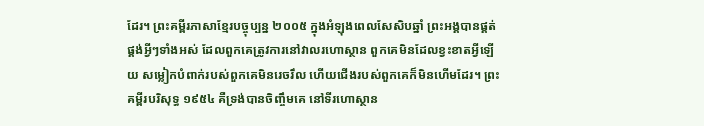ដែរ។ ព្រះគម្ពីរភាសាខ្មែរបច្ចុប្បន្ន ២០០៥ ក្នុងអំឡុងពេលសែសិបឆ្នាំ ព្រះអង្គបានផ្គត់ផ្គង់អ្វីៗទាំងអស់ ដែលពួកគេត្រូវការនៅវាលរហោស្ថាន ពួកគេមិនដែលខ្វះខាតអ្វីឡើយ សម្លៀកបំពាក់របស់ពួកគេមិនរេចរឹល ហើយជើងរបស់ពួកគេក៏មិនហើមដែរ។ ព្រះគម្ពីរបរិសុទ្ធ ១៩៥៤ គឺទ្រង់បានចិញ្ចឹមគេ នៅទីរហោស្ថាន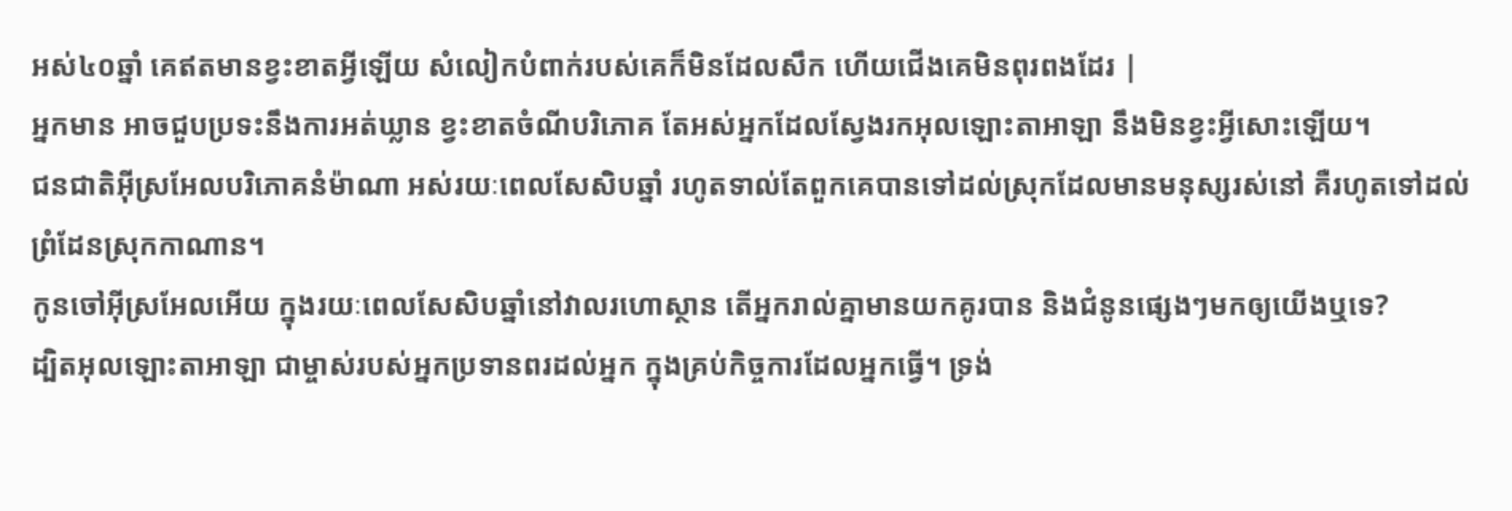អស់៤០ឆ្នាំ គេឥតមានខ្វះខាតអ្វីឡើយ សំលៀកបំពាក់របស់គេក៏មិនដែលសឹក ហើយជើងគេមិនពុរពងដែរ |
អ្នកមាន អាចជួបប្រទះនឹងការអត់ឃ្លាន ខ្វះខាតចំណីបរិភោគ តែអស់អ្នកដែលស្វែងរកអុលឡោះតាអាឡា នឹងមិនខ្វះអ្វីសោះឡើយ។
ជនជាតិអ៊ីស្រអែលបរិភោគនំម៉ាណា អស់រយៈពេលសែសិបឆ្នាំ រហូតទាល់តែពួកគេបានទៅដល់ស្រុកដែលមានមនុស្សរស់នៅ គឺរហូតទៅដល់ព្រំដែនស្រុកកាណាន។
កូនចៅអ៊ីស្រអែលអើយ ក្នុងរយៈពេលសែសិបឆ្នាំនៅវាលរហោស្ថាន តើអ្នករាល់គ្នាមានយកគូរបាន និងជំនូនផ្សេងៗមកឲ្យយើងឬទេ?
ដ្បិតអុលឡោះតាអាឡា ជាម្ចាស់របស់អ្នកប្រទានពរដល់អ្នក ក្នុងគ្រប់កិច្ចការដែលអ្នកធ្វើ។ ទ្រង់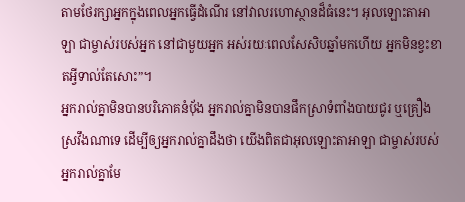តាមថែរក្សាអ្នកក្នុងពេលអ្នកធ្វើដំណើរ នៅវាលរហោស្ថានដ៏ធំនេះ។ អុលឡោះតាអាឡា ជាម្ចាស់របស់អ្នក នៅជាមួយអ្នក អស់រយៈពេលសែសិបឆ្នាំមកហើយ អ្នកមិនខ្វះខាតអ្វីទាល់តែសោះ”។
អ្នករាល់គ្នាមិនបានបរិភោគនំបុ័ង អ្នករាល់គ្នាមិនបានផឹកស្រាទំពាំងបាយជូរ ឬគ្រឿងស្រវឹងណាទេ ដើម្បីឲ្យអ្នករាល់គ្នាដឹងថា យើងពិតជាអុលឡោះតាអាឡា ជាម្ចាស់របស់អ្នករាល់គ្នាមែ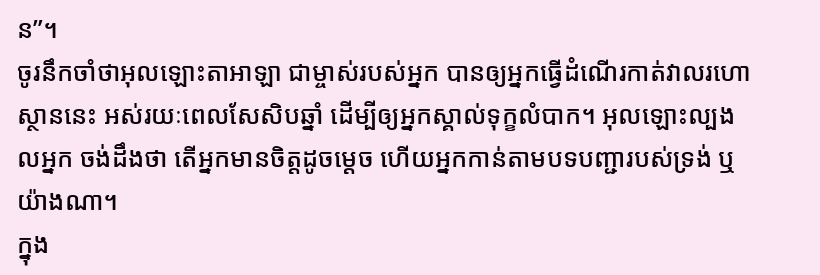ន”។
ចូរនឹកចាំថាអុលឡោះតាអាឡា ជាម្ចាស់របស់អ្នក បានឲ្យអ្នកធ្វើដំណើរកាត់វាលរហោស្ថាននេះ អស់រយៈពេលសែសិបឆ្នាំ ដើម្បីឲ្យអ្នកស្គាល់ទុក្ខលំបាក។ អុលឡោះល្បងលអ្នក ចង់ដឹងថា តើអ្នកមានចិត្តដូចម្តេច ហើយអ្នកកាន់តាមបទបញ្ជារបស់ទ្រង់ ឬយ៉ាងណា។
ក្នុង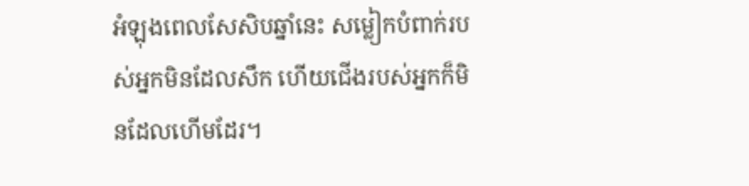អំឡុងពេលសែសិបឆ្នាំនេះ សម្លៀកបំពាក់របស់អ្នកមិនដែលសឹក ហើយជើងរបស់អ្នកក៏មិនដែលហើមដែរ។